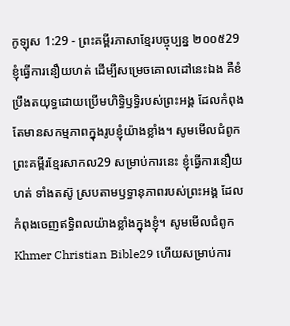កូឡុស 1:29 - ព្រះគម្ពីរភាសាខ្មែរបច្ចុប្បន្ន ២០០៥29 ខ្ញុំធ្វើការនឿយហត់ ដើម្បីសម្រេចគោលដៅនេះឯង គឺខំប្រឹងតយុទ្ធដោយប្រើមហិទ្ធិឫទ្ធិរបស់ព្រះអង្គ ដែលកំពុងតែមានសកម្មភាពក្នុងរូបខ្ញុំយ៉ាងខ្លាំង។ សូមមើលជំពូកព្រះគម្ពីរខ្មែរសាកល29 សម្រាប់ការនេះ ខ្ញុំធ្វើការនឿយហត់ ទាំងតស៊ូ ស្របតាមឫទ្ធានុភាពរបស់ព្រះអង្គ ដែលកំពុងចេញឥទ្ធិពលយ៉ាងខ្លាំងក្នុងខ្ញុំ។ សូមមើលជំពូកKhmer Christian Bible29 ហើយសម្រាប់ការ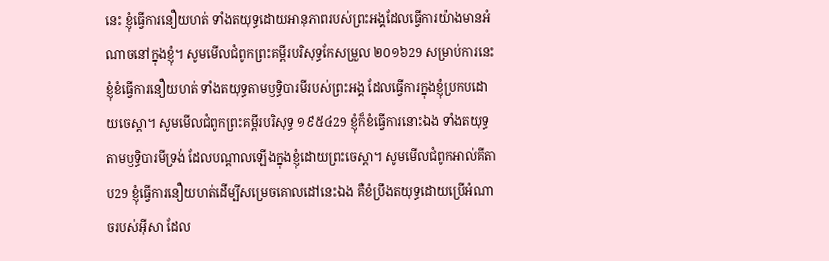នេះ ខ្ញុំធ្វើការនឿយហត់ ទាំងតយុទ្ធដោយអានុភាពរបស់ព្រះអង្គដែលធ្វើការយ៉ាងមានអំណាចនៅក្នុងខ្ញុំ។ សូមមើលជំពូកព្រះគម្ពីរបរិសុទ្ធកែសម្រួល ២០១៦29 សម្រាប់ការនេះ ខ្ញុំខំធ្វើការនឿយហត់ ទាំងតយុទ្ធតាមឫទ្ធិបារមីរបស់ព្រះអង្គ ដែលធ្វើការក្នុងខ្ញុំប្រកបដោយចេស្ដា។ សូមមើលជំពូកព្រះគម្ពីរបរិសុទ្ធ ១៩៥៤29 ខ្ញុំក៏ខំធ្វើការនោះឯង ទាំងតយុទ្ធតាមឫទ្ធិបារមីទ្រង់ ដែលបណ្តាលឡើងក្នុងខ្ញុំដោយព្រះចេស្តា។ សូមមើលជំពូកអាល់គីតាប29 ខ្ញុំធ្វើការនឿយហត់ដើម្បីសម្រេចគោលដៅនេះឯង គឺខំប្រឹងតយុទ្ធដោយប្រើអំណាចរបស់អ៊ីសា ដែល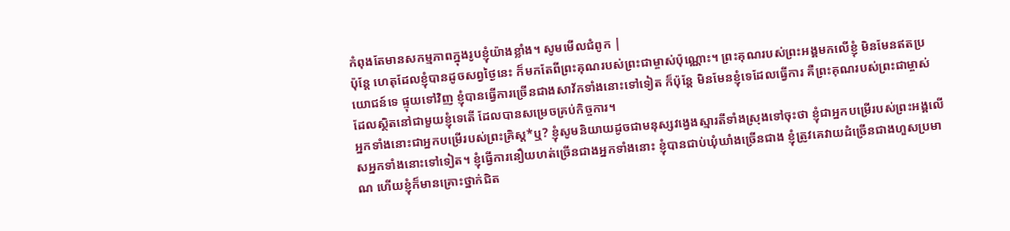កំពុងតែមានសកម្មភាពក្នុងរូបខ្ញុំយ៉ាងខ្លាំង។ សូមមើលជំពូក |
ប៉ុន្តែ ហេតុដែលខ្ញុំបានដូចសព្វថ្ងៃនេះ ក៏មកតែពីព្រះគុណរបស់ព្រះជាម្ចាស់ប៉ុណ្ណោះ។ ព្រះគុណរបស់ព្រះអង្គមកលើខ្ញុំ មិនមែនឥតប្រយោជន៍ទេ ផ្ទុយទៅវិញ ខ្ញុំបានធ្វើការច្រើនជាងសាវ័កទាំងនោះទៅទៀត ក៏ប៉ុន្តែ មិនមែនខ្ញុំទេដែលធ្វើការ គឺព្រះគុណរបស់ព្រះជាម្ចាស់ដែលស្ថិតនៅជាមួយខ្ញុំទេតើ ដែលបានសម្រេចគ្រប់កិច្ចការ។
អ្នកទាំងនោះជាអ្នកបម្រើរបស់ព្រះគ្រិស្ត*ឬ? ខ្ញុំសូមនិយាយដូចជាមនុស្សវង្វេងស្មារតីទាំងស្រុងទៅចុះថា ខ្ញុំជាអ្នកបម្រើរបស់ព្រះអង្គលើសអ្នកទាំងនោះទៅទៀត។ ខ្ញុំធ្វើការនឿយហត់ច្រើនជាងអ្នកទាំងនោះ ខ្ញុំបានជាប់ឃុំឃាំងច្រើនជាង ខ្ញុំត្រូវគេវាយដំច្រើនជាងហួសប្រមាណ ហើយខ្ញុំក៏មានគ្រោះថ្នាក់ជិត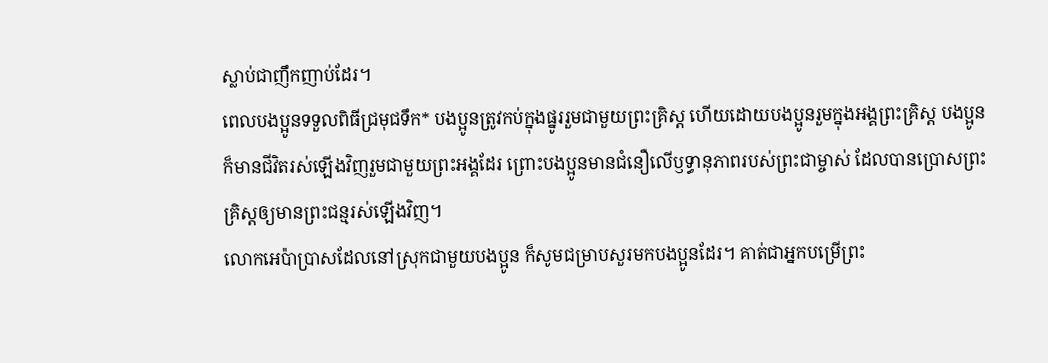ស្លាប់ជាញឹកញាប់ដែរ។
ពេលបងប្អូនទទួលពិធីជ្រមុជទឹក* បងប្អូនត្រូវកប់ក្នុងផ្នូររួមជាមួយព្រះគ្រិស្ត ហើយដោយបងប្អូនរួមក្នុងអង្គព្រះគ្រិស្ត បងប្អូនក៏មានជីវិតរស់ឡើងវិញរួមជាមួយព្រះអង្គដែរ ព្រោះបងប្អូនមានជំនឿលើឫទ្ធានុភាពរបស់ព្រះជាម្ចាស់ ដែលបានប្រោសព្រះគ្រិស្តឲ្យមានព្រះជន្មរស់ឡើងវិញ។
លោកអេប៉ាប្រាសដែលនៅស្រុកជាមួយបងប្អូន ក៏សូមជម្រាបសួរមកបងប្អូនដែរ។ គាត់ជាអ្នកបម្រើព្រះ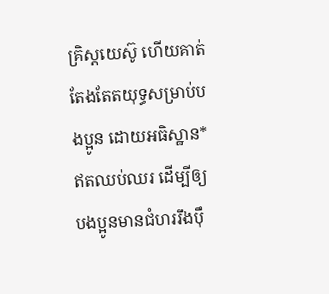គ្រិស្តយេស៊ូ ហើយគាត់តែងតែតយុទ្ធសម្រាប់បងប្អូន ដោយអធិស្ឋាន* ឥតឈប់ឈរ ដើម្បីឲ្យបងប្អូនមានជំហររឹងប៉ឹ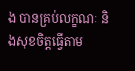ង បានគ្រប់លក្ខណៈ និងសុខចិត្តធ្វើតាម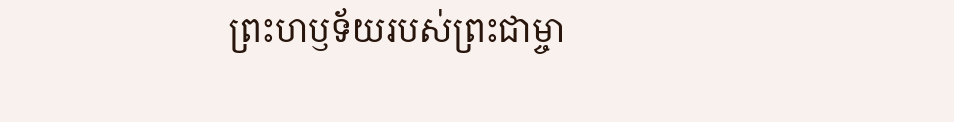ព្រះហឫទ័យរបស់ព្រះជាម្ចា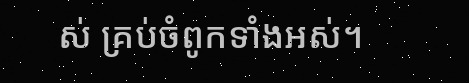ស់ គ្រប់ចំពូកទាំងអស់។